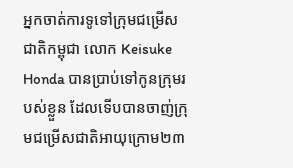អ្នកចាត់ការទូទៅក្រុមជម្រើសជាតិកម្ពុជា លោក Keisuke Honda បានប្រាប់ទៅកូនក្រុមរបស់ខ្លួន ដែលទើបបានចាញ់ក្រុមជម្រើសជាតិអាយុក្រោម២៣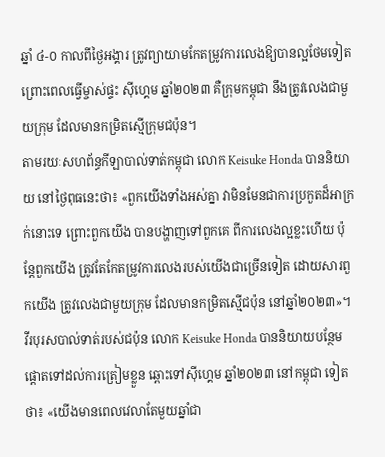ឆ្នាំ ៤-០ កាលពីថ្ងៃអង្គារ ត្រូវព្យាយាមកែតម្រូវការលេងឱ្យបានល្អថែមទៀត ព្រោះពេលធ្វើម្ចាស់ផ្ទះ ស៊ីហ្គេម ឆ្នាំ២០២៣ គឺក្រុមកម្ពុជា នឹងត្រូវលេងជាមួយក្រុម ដែលមានកម្រិតស្មើក្រុមជប៉ុន។
តាមរយៈសហព័ន្ធកីឡាបាល់ទាត់កម្ពុជា លោក Keisuke Honda បាននិយាយ នៅថ្ងៃពុធនេះថា៖ «ពួកយើងទាំងអស់គ្នា វាមិនមែនជាការប្រកួតដ៏អាក្រក់នោះទេ ព្រោះពួកយើង បានបង្ហាញទៅពួកគេ ពីការលេងល្អខ្លះហើយ ប៉ុន្តែពួកយើង ត្រូវតែកែតម្រូវការលេងរបស់យើងជាច្រើនទៀត ដោយសារពួកយើង ត្រូវលេងជាមួយក្រុម ដែលមានកម្រិតស្មើជប៉ុន នៅឆ្នាំ២០២៣»។
វីរបុរសបាល់ទាត់របស់ជប៉ុន លោក Keisuke Honda បាននិយាយបន្ថែម ផ្តោតទៅដល់ការត្រៀមខ្លួន ឆ្ពោះទៅស៊ីហ្គេម ឆ្នាំ២០២៣ នៅកម្ពុជា ទៀតថា៖ «យើងមានពេលវេលាតែមួយឆ្នាំជា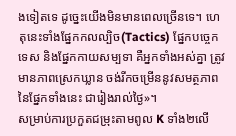ងទៀតទេ ដូច្នេះយើងមិនមានពេលច្រើនទេ។ ហេតុនេះទាំងផ្នែកកលល្បិច(Tactics) ផ្នែកបច្ចេកទេស និងផ្នែកកាយសម្បទា គឺអ្នកទាំងអស់គ្នា ត្រូវមានភាពស្រេកឃ្លាន ចង់រីកចម្រើននូវសមត្ថភាព នៃផ្នែកទាំងនេះ ជារៀងរាល់ថ្ងៃ»។
សម្រាប់ការប្រកួតជម្រុះតាមពូល K ទាំង២លើ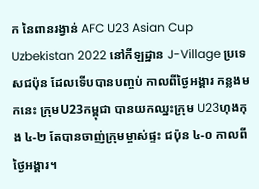ក នៃពានរង្វាន់ AFC U23 Asian Cup Uzbekistan 2022 នៅកីឡដ្ឋាន J-Village ប្រទេសជប៉ុន ដែលទើបបានបញ្ចប់ កាលពីថ្ងៃអង្គារ កន្លងមកនេះ ក្រុមU23កម្ពុជា បានយកឈ្នះក្រុម U23ហុងកុង ៤-២ តែបានចាញ់ក្រុមម្ចាស់ផ្ទះ ជប៉ុន ៤-០ កាលពីថ្ងៃអង្គារ។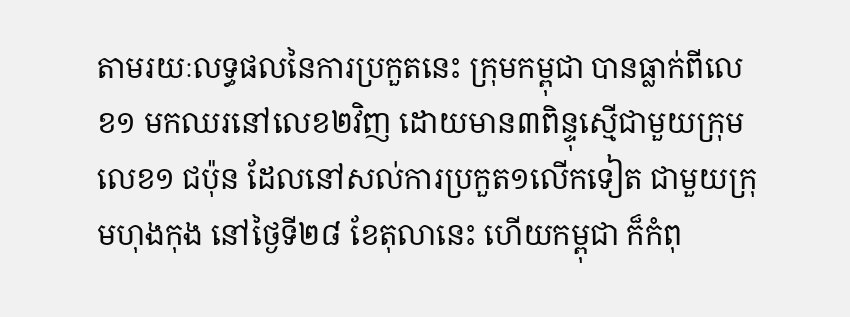តាមរយៈលទ្ធផលនៃការប្រកួតនេះ ក្រុមកម្ពុជា បានធ្លាក់ពីលេខ១ មកឈរនៅលេខ២វិញ ដោយមាន៣ពិន្ទុស្មើជាមួយក្រុមលេខ១ ជប៉ុន ដែលនៅសល់ការប្រកួត១លើកទៀត ជាមួយក្រុមហុងកុង នៅថ្ងៃទី២៨ ខែតុលានេះ ហើយកម្ពុជា ក៏កំពុ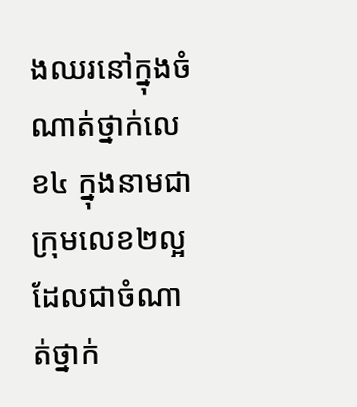ងឈរនៅក្នុងចំណាត់ថ្នាក់លេខ៤ ក្នុងនាមជាក្រុមលេខ២ល្អ ដែលជាចំណាត់ថ្នាក់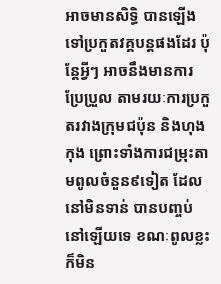អាចមានសិទ្ធិ បានឡើងទៅប្រកួតវគ្គបន្តផងដែរ ប៉ុន្តែអ្វីៗ អាចនឹងមានការប្រែប្រួល តាមរយៈការប្រកួតរវាងក្រុមជប៉ុន និងហុងកុង ព្រោះទាំងការជម្រុះតាមពូលចំនួន៩ទៀត ដែលនៅមិនទាន់ បានបញ្ចប់ នៅឡើយទេ ខណៈពូលខ្លះ ក៏មិន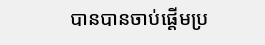បានបានចាប់ផ្តើមប្រ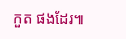កួត ផងដែរ៕